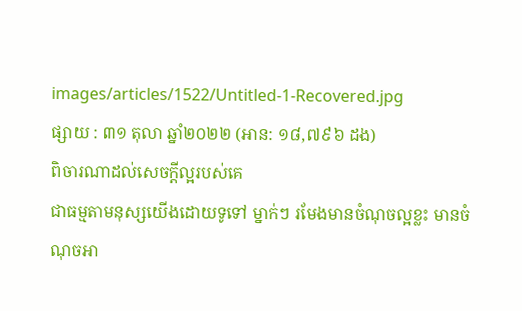images/articles/1522/Untitled-1-Recovered.jpg
ផ្សាយ : ៣១ តុលា ឆ្នាំ២០២២ (អាន: ១៨,៧៩៦ ដង)
ពិចារណាដល់សេចក្ដីល្អរបស់គេ
ជាធម្មតាមនុស្សយើងដោយទូទៅ ម្នាក់ៗ រមែងមានចំណុចល្អខ្លះ មានចំណុចអា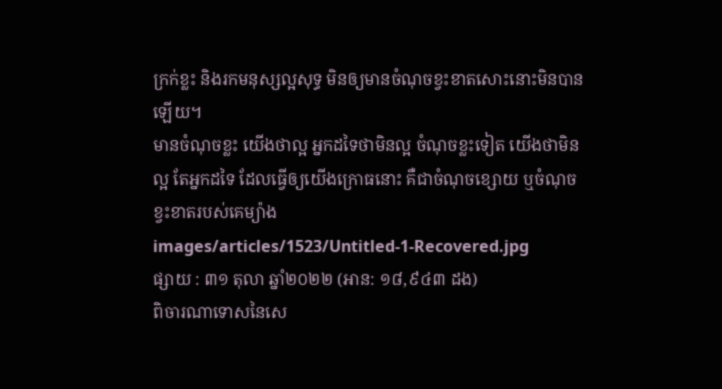ក្រក់ខ្លះ និងរកមនុស្សល្អសុទ្ធ មិនឲ្យមានចំណុចខ្វះខាតសោះនោះមិនបានឡើយ។
មានចំណុចខ្លះ យើងថាល្អ អ្នកដទៃថាមិនល្អ ចំណុចខ្លះទៀត យើងថាមិនល្អ តែអ្នកដទៃ ដែលធ្វើឲ្យយើងក្រោធនោះ គឺជាចំណុចខ្សោយ ឬចំណុចខ្វះខាតរបស់គេម្យ៉ាង
images/articles/1523/Untitled-1-Recovered.jpg
ផ្សាយ : ៣១ តុលា ឆ្នាំ២០២២ (អាន: ១៨,៩៤៣ ដង)
ពិចារណាទោសនៃសេ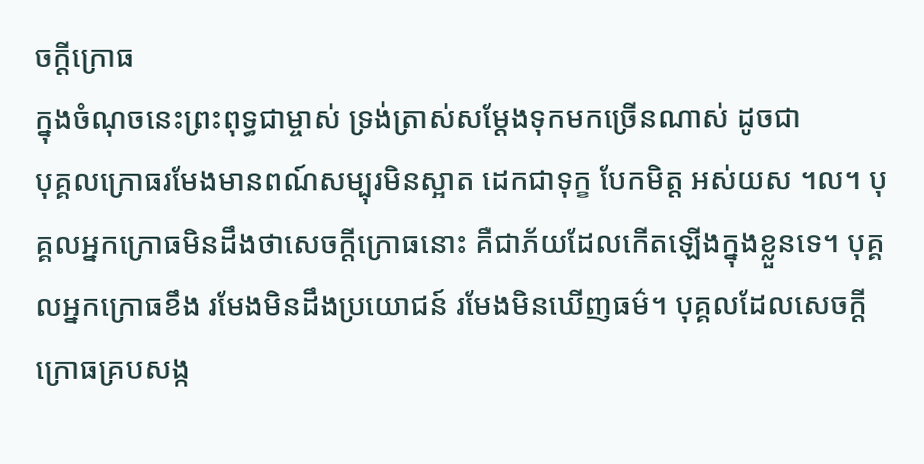ចក្ដីក្រោធ
ក្នុងចំណុចនេះព្រះពុទ្ធជាម្ចាស់ ទ្រង់ត្រាស់សម្ដែងទុកមកច្រើនណាស់ ដូចជា
បុគ្គលក្រោធរមែងមានពណ៍សម្បុរមិនស្អាត ដេកជាទុក្ខ បែកមិត្ត អស់យស ។ល។ បុគ្គលអ្នកក្រោធមិនដឹងថាសេចក្ដីក្រោធនោះ គឺជាភ័យដែលកើតឡើងក្នុងខ្លួនទេ។ បុគ្គលអ្នកក្រោធខឹង រមែងមិនដឹងប្រយោជន៍ រមែងមិនឃើញធម៌។ បុគ្គលដែលសេចក្ដីក្រោធគ្របសង្ក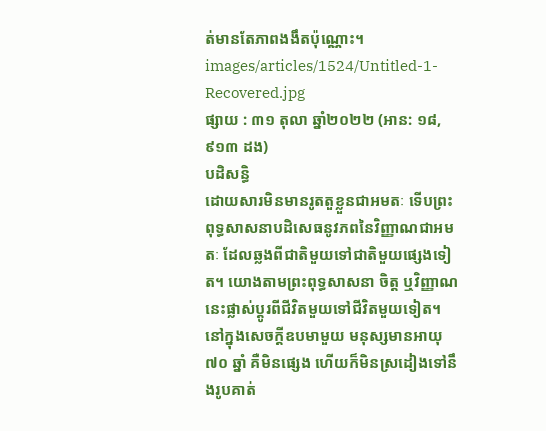ត់មានតែភាពងងឹតប៉ុណ្ណោះ។
images/articles/1524/Untitled-1-Recovered.jpg
ផ្សាយ : ៣១ តុលា ឆ្នាំ២០២២ (អាន: ១៨,៩១៣ ដង)
បដិសន្ធិ
ដោយសារមិនមានរូតតួខ្លួនជាអមតៈ ទើបព្រះពុទ្ធសាសនាបដិសេធនូវភពនៃវិញ្ញាណជាអមតៈ ដែលឆ្លងពីជាតិមួយទៅជាតិមួយផ្សេងទៀត។ យោងតាមព្រះពុទ្ធសាសនា ចិត្ត ឬវិញ្ញាណនេះផ្លាស់ប្ដូរពីជីវិតមួយទៅជីវិតមួយទៀត។
នៅក្នុងសេចក្ដីឧបមាមួយ មនុស្សមានអាយុ ៧០ ឆ្នាំ គឺមិនផ្សេង ហើយក៏មិនស្រដៀងទៅនឹងរូបគាត់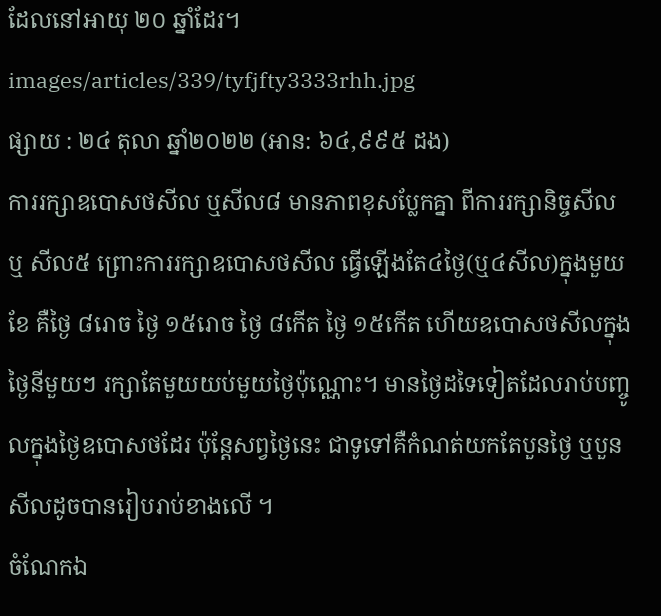ដែលនៅអាយុ ២០ ឆ្នាំដែរ។
images/articles/339/tyfjfty3333rhh.jpg
ផ្សាយ : ២៤ តុលា ឆ្នាំ២០២២ (អាន: ៦៤,៩៩៥ ដង)
ការរក្សាឧបោសថសីល ឬសីល៨ មានភាពខុសប្លែកគ្នា ពីការរក្សានិច្ចសីល ឬ សីល៥ ព្រោះការរក្សាឧបោសថសីល ធ្វើឡើងតែ៤ថ្ងៃ(ឬ៤សីល)ក្នុងមួយខែ គឺថ្ងៃ ៨រោច ថ្ងៃ ១៥រោច ថ្ងៃ ៨កើត ថ្ងៃ ១៥កើត ហើយឧបោសថសីលក្នុងថ្ងៃនីមួយៗ រក្សាតែមួយយប់មួយថ្ងៃប៉ុណ្ណោះ។ មានថ្ងៃដទៃទៀតដែលរាប់បញ្ចូលក្នុងថ្ងៃឧបោសថដែរ ប៉ុន្តែសព្វថ្ងៃនេះ ជាទូទៅគឺកំណត់យកតែបួនថ្ងៃ ឬបួនសីលដូចបានរៀបរាប់ខាងលើ ។
ចំណែកឯ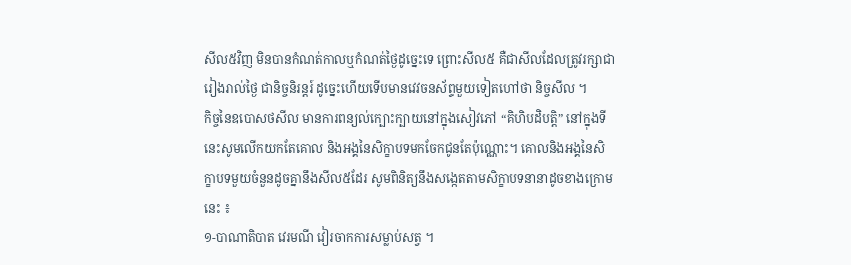សីល៥វិញ មិនបានកំណត់កាលឬកំណត់ថ្ងៃដូច្នេះទេ ព្រោះសីល៥ គឺជាសីលដែលត្រូវរក្សាជារៀងរាល់ថ្ងៃ ជានិច្ចនិរន្តរ៍ ដូច្នេះហើយទើបមានវេវចនស័ព្ទមួយទៀតហៅថា និច្ចសីល ។
កិច្ចនៃឧបោសថសីល មានការពន្យល់ក្បោះក្បាយនៅក្នុងសៀវភៅ “គិហិបដិបត្តិ” នៅក្នុងទីនេះសូមលើកយកតែគោល និងអង្គនៃសិក្ខាបទមកចែកជូនតែប៉ុណ្ណោះ។ គោលនិងអង្គនៃសិក្ខាបទមួយចំនួនដូចគ្នានឹងសីល៥ដែរ សូមពិនិត្យនឹងសង្កេតតាមសិក្ខាបទនានាដូចខាងក្រោមនេះ ៖
១-បាណាតិបាត វេរមណី វៀរចាកការសម្លាប់សត្វ ។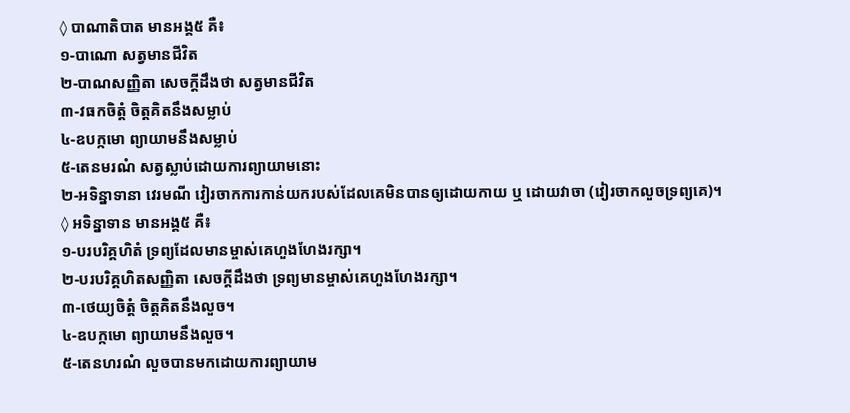◊ បាណាតិបាត មានអង្គ៥ គឺ៖
១-បាណោ សត្វមានជីវិត
២-បាណសញ្ញិតា សេចក្ដីដឹងថា សត្វមានជីវិត
៣-វធកចិត្ដំ ចិត្ដគិតនឹងសម្លាប់
៤-ឧបក្កមោ ព្យាយាមនឹងសម្លាប់
៥-តេនមរណំ សត្វស្លាប់ដោយការព្យាយាមនោះ
២-អទិន្នាទានា វេរមណី វៀរចាកការកាន់យករបស់ដែលគេមិនបានឲ្យដោយកាយ ឬ ដោយវាចា (វៀរចាកលួចទ្រព្យគេ)។
◊ អទិន្នាទាន មានអង្គ៥ គឺ៖
១-បរបរិគ្គហិតំ ទ្រព្យដែលមានម្ចាស់គេហួងហែងរក្សា។
២-បរបរិគ្គហិតសញ្ញិតា សេចក្ដីដឹងថា ទ្រព្យមានម្ចាស់គេហួងហែងរក្សា។
៣-ថេយ្យចិត្ដំ ចិត្ដគិតនឹងលួច។
៤-ឧបក្កមោ ព្យាយាមនឹងលួច។
៥-តេនហរណំ លួចបានមកដោយការព្យាយាម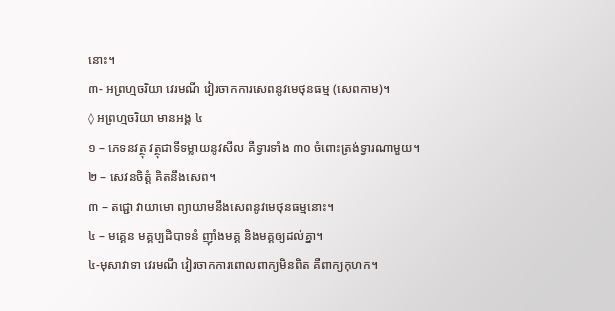នោះ។
៣- អព្រហ្មចរិយា វេរមណី វៀរចាកការសេពនូវមេថុនធម្ម (សេពកាម)។
◊ អព្រហ្មចរិយា មានអង្គ ៤
១ – ភេទនវត្ថុ វត្ថុជាទីទម្លាយនូវសីល គឺទ្វារទាំង ៣០ ចំពោះត្រង់ទ្វារណាមួយ។
២ – សេវនចិត្តំ គិតនឹងសេព។
៣ – តជ្ជោ វាយាមោ ព្យាយាមនឹងសេពនូវមេថុនធម្មនោះ។
៤ – មគ្គេន មគ្គប្បដិបាទនំ ញ៉ាំងមគ្គ និងមគ្គឲ្យដល់គ្នា។
៤-មុសាវាទា វេរមណី វៀរចាកការពោលពាក្យមិនពិត គឺពាក្យកុហក។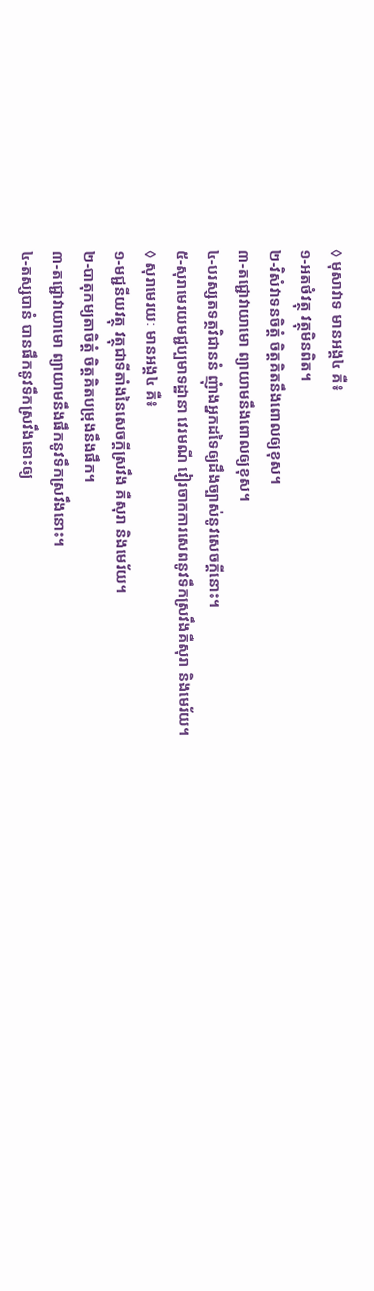◊ មុសាវាទ មានអង្គ៤ គឺ៖
១-អតថំវត្ថុ វត្ថុមិនពិត។
២-វិសំវាទនចិត្ដំ ចិត្ដគិតនឹងពោលឲ្យខុស។
៣-តជ្ជោវាយាមោ ព្យាយាមនឹងពោលឲ្យខុស។
៤-បរស្សតទត្ថវិជាននំ ញុំាងអ្នកដទៃឲ្យដឹងច្បាស់នូវសេចក្ដីនោះ។
៥-សុរាមេរយមជ្ជប្បមាទដ្ឋានា វេរមណី វៀរចាកការសេពនូវទឹកស្រវឹងគឺសុរា និងមេរ័យ។
◊ សុរាមេរយៈ មានអង្គ៤ គឺ៖
១-មជ្ជនីយវត្ថុ វត្ថុជាទីតាំងនៃសេចក្ដីស្រវឹង គឺសុរា និងមេរ័យ។
២-បាតុកម្យតាចិត្ដំ ចិត្ដគិតបម្រុងនឹងផឹក។
៣-តជ្ជោវាយាមោ ព្យាយាមនឹងផឹកនូវទឹកស្រវឹងនោះ។
៤-តស្សបានំ បានផឹកនូវទឹកស្រវឹងនោះឲ្យ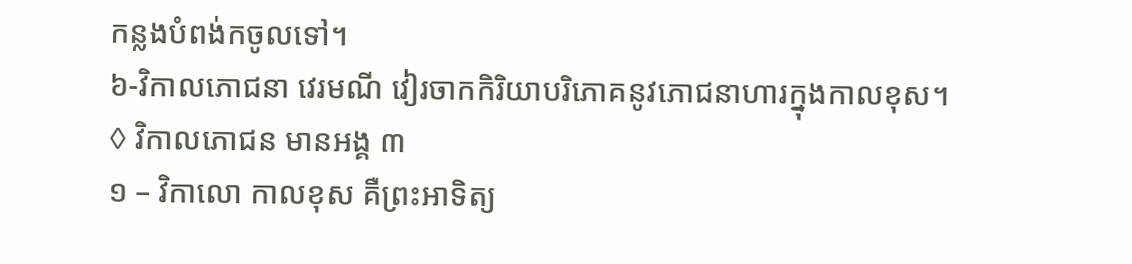កន្លងបំពង់កចូលទៅ។
៦-វិកាលភោជនា វេរមណី វៀរចាកកិរិយាបរិភោគនូវភោជនាហារក្នុងកាលខុស។
◊ វិកាលភោជន មានអង្គ ៣
១ – វិកាលោ កាលខុស គឺព្រះអាទិត្យ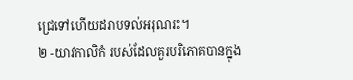ជ្រេទៅហើយដរាបទល់អរុណរះ។
២ -យាវកាលិកំ របស់ដែលគួរបរិភោគបានក្នុង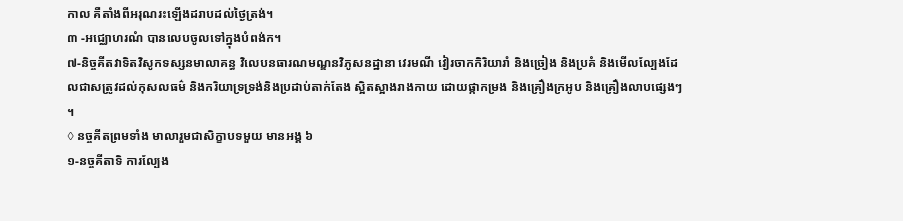កាល គឺតាំងពីអរុណរះឡើងដរាបដល់ថៃ្ងត្រង់។
៣ -អជ្ឈោហរណំ បានលេបចូលទៅក្នុងបំពង់ក។
៧-និច្ចគីតវាទិតវិសូកទស្សនមាលាគន្ធ វិលេបនធារណមណ្ឌនវិភូសនដ្ឋានា វេរមណី វៀរចាកកិរិយារាំ និងច្រៀង និងប្រគំ និងមើលល្បែងដែលជាសត្រូវដល់កុសលធម៌ និងករិយាទ្រទ្រង់និងប្រដាប់តាក់តែង ស្អិតស្អាងរាងកាយ ដោយផ្កាកម្រង និងគ្រឿងក្រអូប និងគ្រឿងលាបផ្សេងៗ ។
◊ នច្ចគីតព្រមទាំង មាលារួមជាសិក្ខាបទមួយ មានអង្គ ៦
១-នច្ចគីតាទិ ការលែ្បង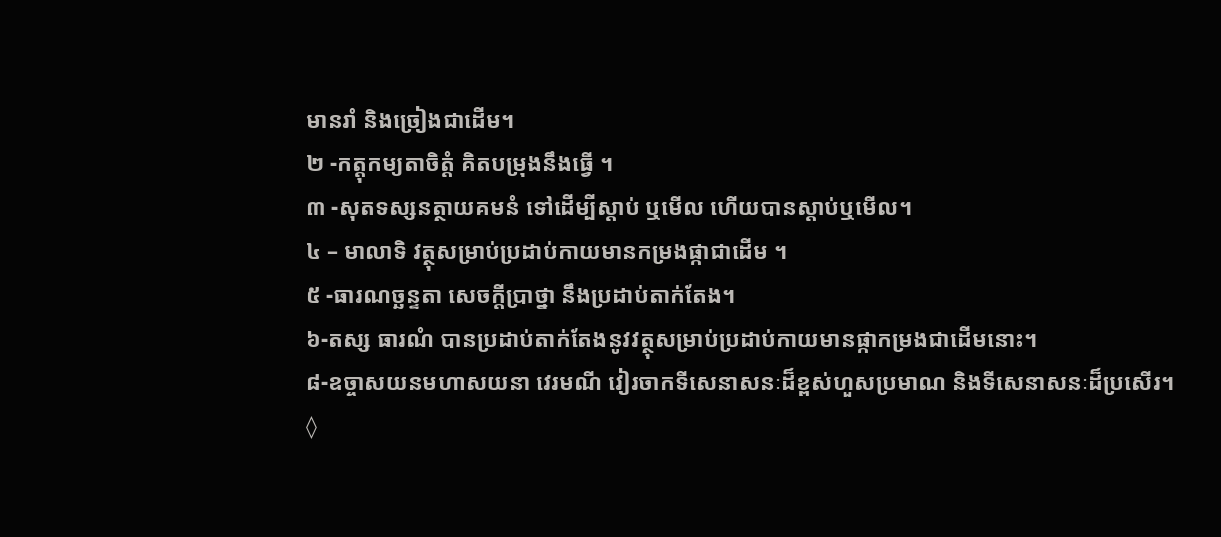មានរាំ និងច្រៀងជាដើម។
២ -កត្តុកម្យតាចិត្តំ គិតបម្រុងនឹងធ្វើ ។
៣ -សុតទស្សនត្ថាយគមនំ ទៅដើម្បីស្តាប់ ឬមើល ហើយបានស្តាប់ឬមើល។
៤ – មាលាទិ វត្ថុសម្រាប់ប្រដាប់កាយមានកម្រងផ្កាជាដើម ។
៥ -ធារណច្ឆន្ទតា សេចក្តីប្រាថ្នា នឹងប្រដាប់តាក់តែង។
៦-តស្ស ធារណំ បានប្រដាប់តាក់តែងនូវវត្ថុសម្រាប់ប្រដាប់កាយមានផ្កាកម្រងជាដើមនោះ។
៨-ឧច្ចាសយនមហាសយនា វេរមណី វៀរចាកទីសេនាសនៈដ៏ខ្ពស់ហួសប្រមាណ និងទីសេនាសនៈដ៏ប្រសើរ។
◊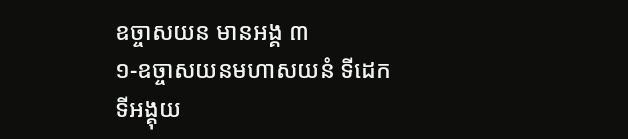ឧច្ចាសយន មានអង្គ ៣
១-ឧច្ចាសយនមហាសយនំ ទីដេក ទីអង្គុយ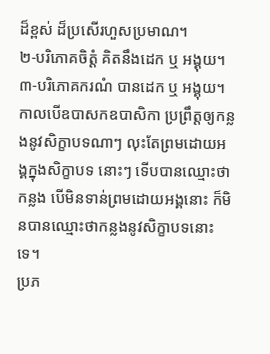ដ៏ខ្ពស់ ដ៏ប្រសើរហួសប្រមាណ។
២-បរិភោគចិត្តំ គិតនឹងដេក ឬ អង្គុយ។
៣-បរិភោគករណំ បានដេក ឬ អង្គុយ។
កាលបើឧបាសកឧបាសិកា ប្រព្រឹត្តឲ្យកន្លងនូវសិក្ខាបទណាៗ លុះតែព្រមដោយអង្គក្នុងសិក្ខាបទ នោះៗ ទើបបានឈ្មោះថាកន្លង បើមិនទាន់ព្រមដោយអង្គនោះ ក៏មិនបានឈ្មោះថាកន្លងនូវសិក្ខាបទនោះទេ។
ប្រភ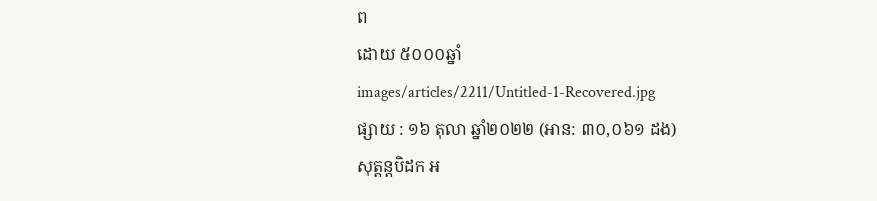ព
ដោយ ៥០០០ឆ្នាំ
images/articles/2211/Untitled-1-Recovered.jpg
ផ្សាយ : ១៦ តុលា ឆ្នាំ២០២២ (អាន: ៣០,០៦១ ដង)
សុត្តន្តបិដក អ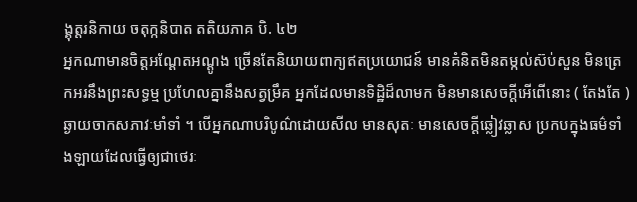ង្គុត្តរនិកាយ ចតុក្កនិបាត តតិយភាគ បិ. ៤២
អ្នកណាមានចិត្តអណ្តែតអណ្តូង ច្រើនតែនិយាយពាក្យឥតប្រយោជន៍ មានគំនិតមិនតម្កល់ស៊ប់សួន មិនត្រេកអរនឹងព្រះសទ្ធម្ម ប្រហែលគ្នានឹងសត្វម្រឹគ អ្នកដែលមានទិដ្ឋិដ៏លាមក មិនមានសេចក្តីអើពើនោះ ( តែងតែ ) ឆ្ងាយចាកសភាវៈមាំទាំ ។ បើអ្នកណាបរិបូណ៌ដោយសីល មានសុតៈ មានសេចក្តីឆ្លៀវឆ្លាស ប្រកបក្នុងធម៌ទាំងឡាយដែលធ្វើឲ្យជាថេរៈ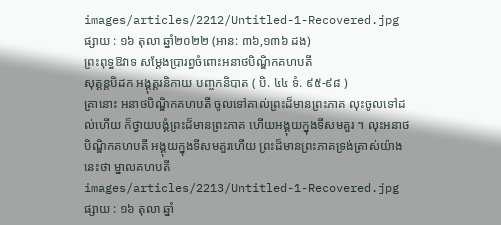images/articles/2212/Untitled-1-Recovered.jpg
ផ្សាយ : ១៦ តុលា ឆ្នាំ២០២២ (អាន: ៣៦,១៣៦ ដង)
ព្រះពុទ្ធឱវាទ សម្តែងប្រារព្ធចំពោះអនាថបិណ្ឌិកគហបតី
សុត្តន្តបិដក អង្គុត្តរនិកាយ បញ្ចកនិបាត ( បិ. ៤៤ ទំ. ៩៥-៩៨ )
គ្រានោះ អនាថបិណ្ឌិកគហបតី ចូលទៅគាល់ព្រះដ៏មានព្រះភាគ លុះចូលទៅដល់ហើយ ក៏ថ្វាយបង្គំព្រះដ៏មានព្រះភាគ ហើយអង្គុយក្នុងទីសមគួរ ។ លុះអនាថបិណ្ឌិកគហបតី អង្គុយក្នុងទីសមគួរហើយ ព្រះដ៏មានព្រះភាគទ្រង់ត្រាស់យ៉ាងនេះថា ម្នាលគហបតី
images/articles/2213/Untitled-1-Recovered.jpg
ផ្សាយ : ១៦ តុលា ឆ្នាំ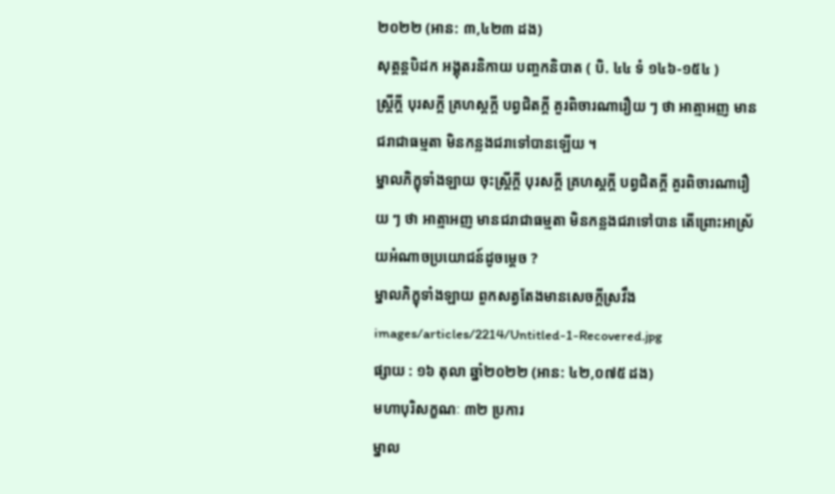២០២២ (អាន: ៣,៤២៣ ដង)
សុត្តន្តបិដក អង្គុតរនិកាយ បញ្ចកនិបាត ( បិ. ៤៤ ទំ ១៤៦-១៥៤ )
ស្រ្តីក្តី បុរសក្តី គ្រហស្តក្តី បព្វជិតក្តី គួរពិចារណារឿយ ៗ ថា អាត្មាអញ មានជរាជាធម្មតា មិនកន្លងជរាទៅបានឡើយ ។
ម្នាលភិក្ខុទាំងឡាយ ចុះស្រ្តីក្តី បុរសក្តី គ្រហស្តក្តី បព្វជិតក្តី គួរពិចារណារឿយ ៗ ថា អាត្មាអញ មានជរាជាធម្មតា មិនកន្លងជរាទៅបាន តើព្រោះអាស្រ័យអំណាចប្រយោជន៍ដូចម្តេច ?
ម្នាលភិក្ខុទាំងឡាយ ពួកសត្វតែងមានសេចក្តីស្រវឹង
images/articles/2214/Untitled-1-Recovered.jpg
ផ្សាយ : ១៦ តុលា ឆ្នាំ២០២២ (អាន: ៤២,០៧៥ ដង)
មហាបុរិសក្ខណៈ ៣២ ប្រការ
ម្នាល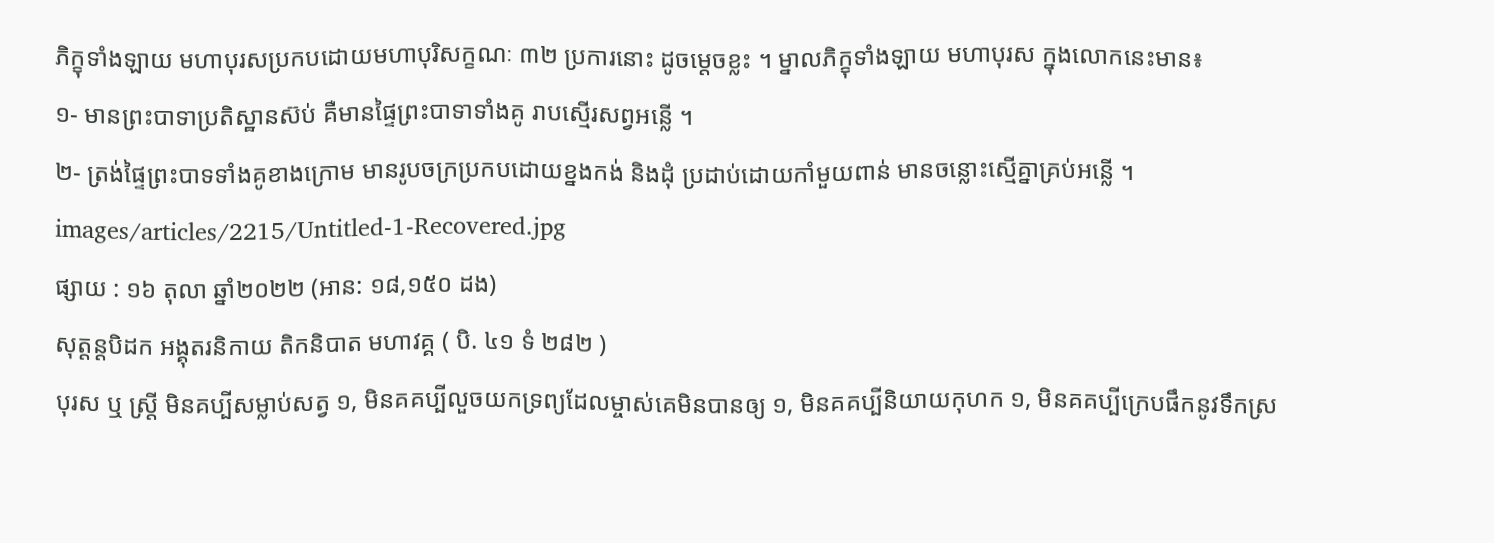ភិក្ខុទាំងឡាយ មហាបុរសប្រកបដោយមហាបុរិសក្ខណៈ ៣២ ប្រការនោះ ដូចម្តេចខ្លះ ។ ម្នាលភិក្ខុទាំងឡាយ មហាបុរស ក្នុងលោកនេះមាន៖
១- មានព្រះបាទាប្រតិស្ឋានស៊ប់ គឺមានផ្ទៃព្រះបាទាទាំងគូ រាបស្មើរសព្វអន្លើ ។
២- ត្រង់ផ្ទៃព្រះបាទទាំងគូខាងក្រោម មានរូបចក្រប្រកបដោយខ្នងកង់ និងដុំ ប្រដាប់ដោយកាំមួយពាន់ មានចន្លោះស្មើគ្នាគ្រប់អន្លើ ។
images/articles/2215/Untitled-1-Recovered.jpg
ផ្សាយ : ១៦ តុលា ឆ្នាំ២០២២ (អាន: ១៨,១៥០ ដង)
សុត្តន្តបិដក អង្គុតរនិកាយ តិកនិបាត មហាវគ្គ ( បិ. ៤១ ទំ ២៨២ )
បុរស ឬ ស្ត្រី មិនគប្បីសម្លាប់សត្វ ១, មិនគគប្បីលួចយកទ្រព្យដែលម្ចាស់គេមិនបានឲ្យ ១, មិនគគប្បីនិយាយកុហក ១, មិនគគប្បីក្រេបផឹកនូវទឹកស្រ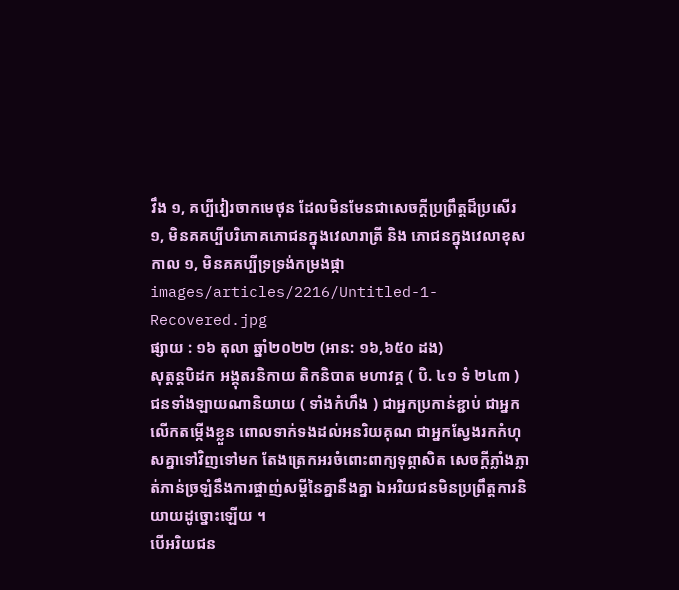វឹង ១, គប្បីវៀរចាកមេថុន ដែលមិនមែនជាសេចក្តីប្រព្រឹត្តដ៏ប្រសើរ ១, មិនគគប្បីបរិភោគភោជនក្នុងវេលារាត្រី និង ភោជនក្នុងវេលាខុសកាល ១, មិនគគប្បីទ្រទ្រង់កម្រងផ្កា
images/articles/2216/Untitled-1-Recovered.jpg
ផ្សាយ : ១៦ តុលា ឆ្នាំ២០២២ (អាន: ១៦,៦៥០ ដង)
សុត្តន្តបិដក អង្គុតរនិកាយ តិកនិបាត មហាវគ្គ ( បិ. ៤១ ទំ ២៤៣ )
ជនទាំងឡាយណានិយាយ ( ទាំងកំហឹង ) ជាអ្នកប្រកាន់ខ្ជាប់ ជាអ្នកលើកតម្កើងខ្លួន ពោលទាក់ទងដល់អនរិយគុណ ជាអ្នកស្វែងរកកំហុសគ្នាទៅវិញទៅមក តែងត្រេកអរចំពោះពាក្យទុព្ភាសិត សេចក្តីភ្លាំងភ្លាត់ភាន់ច្រឡំនឹងការផ្ចាញ់សម្តីនៃគ្នានឹងគ្នា ឯអរិយជនមិនប្រព្រឹត្តការនិយាយដូច្នោះឡើយ ។
បើអរិយជន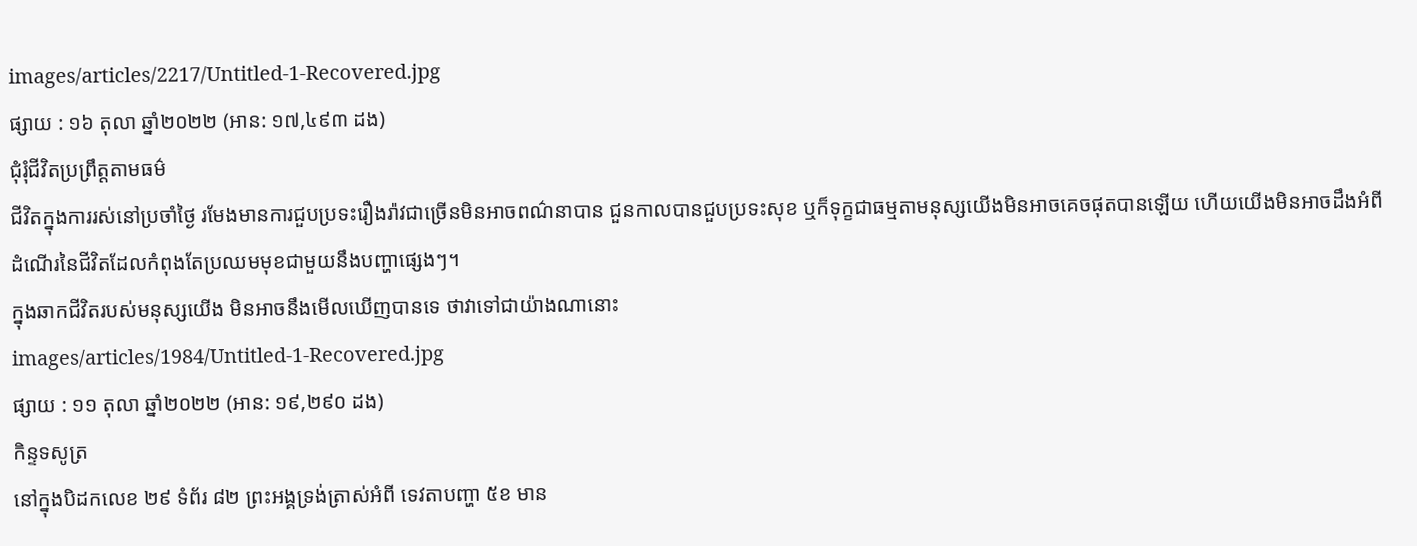images/articles/2217/Untitled-1-Recovered.jpg
ផ្សាយ : ១៦ តុលា ឆ្នាំ២០២២ (អាន: ១៧,៤៩៣ ដង)
ជុំរុំជីវិតប្រព្រឹត្តតាមធម៌
ជីវិតក្នុងការរស់នៅប្រចាំថ្ងៃ រមែងមានការជួបប្រទះរឿងរ៉ាវជាច្រើនមិនអាចពណ៌នាបាន ជួនកាលបានជួបប្រទះសុខ ឬក៏ទុក្ខជាធម្មតាមនុស្សយើងមិនអាចគេចផុតបានឡើយ ហើយយើងមិនអាចដឹងអំពីដំណើរនៃជីវិតដែលកំពុងតែប្រឈមមុខជាមួយនឹងបញ្ហាផ្សេងៗ។
ក្នុងឆាកជីវិតរបស់មនុស្សយើង មិនអាចនឹងមើលឃើញបានទេ ថាវាទៅជាយ៉ាងណានោះ
images/articles/1984/Untitled-1-Recovered.jpg
ផ្សាយ : ១១ តុលា ឆ្នាំ២០២២ (អាន: ១៩,២៩០ ដង)
កិន្ទទសូត្រ
នៅក្នុងបិដកលេខ ២៩ ទំព័រ ៨២ ព្រះអង្គទ្រង់ត្រាស់អំពី ទេវតាបញ្ហា ៥ខ មាន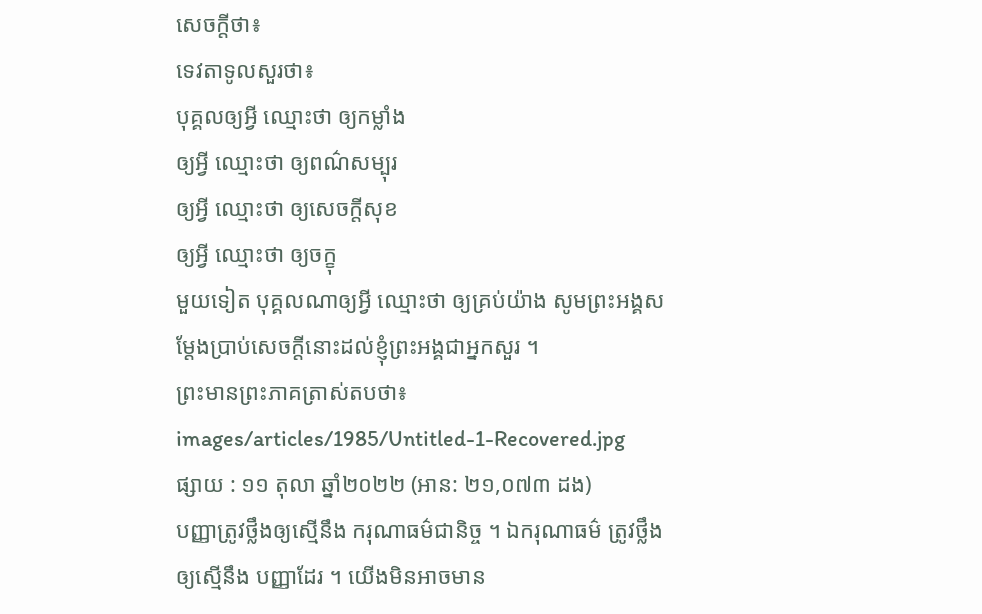សេចក្តីថា៖
ទេវតាទូលសួរថា៖
បុគ្គលឲ្យអ្វី ឈ្មោះថា ឲ្យកម្លាំង
ឲ្យអ្វី ឈ្មោះថា ឲ្យពណ៌សម្បុរ
ឲ្យអ្វី ឈ្មោះថា ឲ្យសេចក្តីសុខ
ឲ្យអ្វី ឈ្មោះថា ឲ្យចក្ខុ
មួយទៀត បុគ្គលណាឲ្យអ្វី ឈ្មោះថា ឲ្យគ្រប់យ៉ាង សូមព្រះអង្គសម្តែងប្រាប់សេចក្តីនោះដល់ខ្ញុំព្រះអង្គជាអ្នកសួរ ។
ព្រះមានព្រះភាគត្រាស់តបថា៖
images/articles/1985/Untitled-1-Recovered.jpg
ផ្សាយ : ១១ តុលា ឆ្នាំ២០២២ (អាន: ២១,០៧៣ ដង)
បញ្ញាត្រូវថ្លឹងឲ្យស្មើនឹង ករុណាធម៌ជានិច្ច ។ ឯករុណាធម៌ ត្រូវថ្លឹងឲ្យស្មើនឹង បញ្ញាដែរ ។ យើងមិនអាចមាន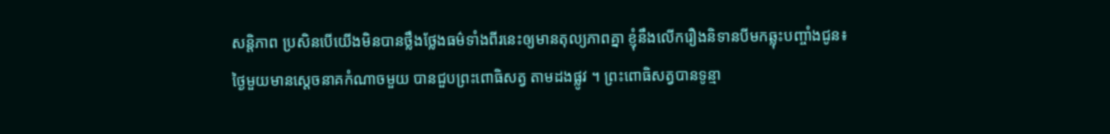សន្តិភាព ប្រសិនបើយើងមិនបានថ្លឹងថ្លែងធម៌ទាំងពីរនេះឲ្យមានតុល្យភាពគ្នា ខ្ញុំនឹងលើករឿងនិទានបីមកឆ្លុះបញ្ចាំងជូន៖
ថ្ងៃមួយមានសេ្តចនាគកំណាចមួយ បានជួបព្រះពោធិសត្វ តាមដងផ្លូវ ។ ព្រះពោធិសត្វបានទូន្មា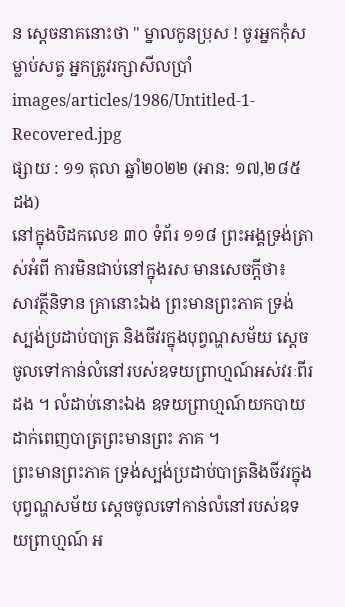ន ស្តេចនាគនោះថា " ម្នាលកូនប្រុស ! ចូរអ្នកកុំសម្លាប់សត្វ អ្នកត្រូវរក្សាសីលប្រាំ
images/articles/1986/Untitled-1-Recovered.jpg
ផ្សាយ : ១១ តុលា ឆ្នាំ២០២២ (អាន: ១៧,២៨៥ ដង)
នៅក្នុងបិដកលេខ ៣០ ទំព័រ ១១៨ ព្រះអង្គទ្រង់ត្រាស់អំពី ការមិនជាប់នៅក្នុងរស មានសេចក្តីថា៖
សាវត្ថីនិទាន គ្រានោះឯង ព្រះមានព្រះភាគ ទ្រង់ស្បង់ប្រដាប់បាត្រ និងចីវរក្នុងបុព្វណ្ហសម័យ សេ្តចចូលទៅកាន់លំនៅរបស់ឧទយព្រាហ្មណ៍អស់វរៈពីរដង ។ លំដាប់នោះឯង ឧទយព្រាហ្មណ៍យកបាយដាក់ពេញបាត្រព្រះមានព្រះ ភាគ ។
ព្រះមានព្រះភាគ ទ្រង់ស្បង់ប្រដាប់បាត្រនិងចីវរក្នុងបុព្វណ្ហសម័យ សេ្តចចូលទៅកាន់លំនៅរបស់ឧទយព្រាហ្មណ៍ អ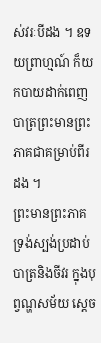ស់វរៈបីដង ។ ឧទយព្រាហ្មណ៍ ក៏យកបាយដាក់ពេញបាត្រព្រះមានព្រះភាគជាគម្រាប់ពីរដង ។
ព្រះមានព្រះភាគ ទ្រង់ស្បង់ប្រដាប់បាត្រនិងចីវរ ក្នុងបុព្វណ្ហសម័យ ស្តេច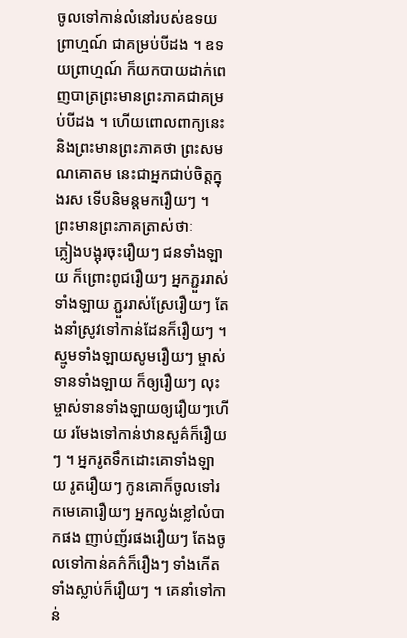ចូលទៅកាន់លំនៅរបស់ឧទយព្រាហ្មណ៍ ជាគម្រប់បីដង ។ ឧទយព្រាហ្មណ៍ ក៏យកបាយដាក់ពេញបាត្រព្រះមានព្រះភាគជាគម្រប់បីដង ។ ហើយពោលពាក្យនេះ និងព្រះមានព្រះភាគថា ព្រះសមណគោតម នេះជាអ្នកជាប់ចិត្តក្នុងរស ទើបនិមន្តមករឿយៗ ។ ព្រះមានព្រះភាគត្រាស់ថាៈ
ភ្លៀងបង្អុរចុះរឿយៗ ជនទាំងឡាយ ក៏ព្រោះពូជរឿយៗ អ្នកភ្ជួររាស់ទាំងឡាយ ភ្ជួររាស់ស្រែរឿយៗ តែងនាំស្រូវទៅកាន់ដែនក៏រឿយៗ ។ ស្មូមទាំងឡាយសូមរឿយៗ ម្ចាស់ទានទាំងឡាយ ក៏ឲ្យរឿយៗ លុះម្ចាស់ទានទាំងឡាយឲ្យរឿយៗហើយ រមែងទៅកាន់ឋានសួគ៌ក៏រឿយៗ ។ អ្នករូតទឹកដោះគោទាំងឡាយ រូតរឿយៗ កូនគោក៏ចូលទៅរកមេគោរឿយៗ អ្នកល្ងង់ខ្លៅលំបាកផង ញាប់ញ័រផងរឿយៗ តែងចូលទៅកាន់គក៌ក៏រឿងៗ ទាំងកើតទាំងស្លាប់ក៏រឿយៗ ។ គេនាំទៅកាន់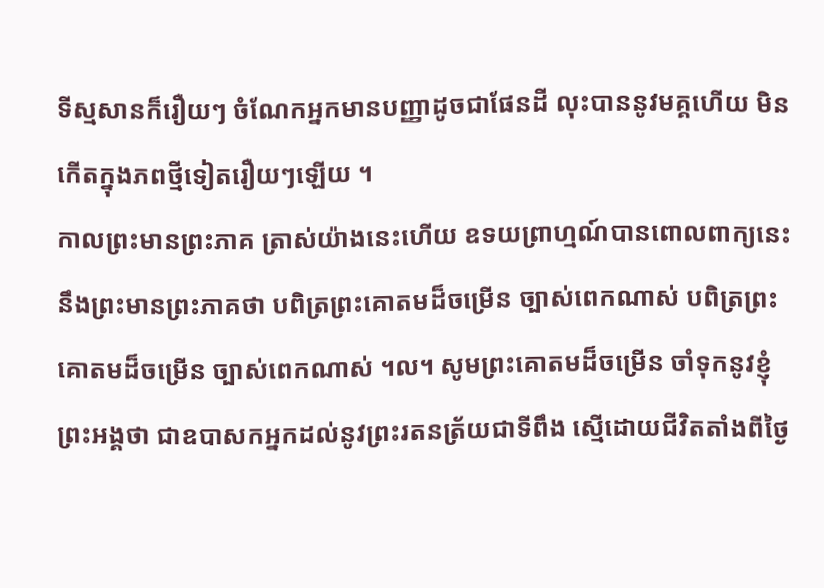ទីស្មសានក៏រឿយៗ ចំណែកអ្នកមានបញ្ញាដូចជាផែនដី លុះបាននូវមគ្គហើយ មិនកើតក្នុងភពថ្មីទៀតរឿយៗឡើយ ។
កាលព្រះមានព្រះភាគ ត្រាស់យ៉ាងនេះហើយ ឧទយព្រាហ្មណ៍បានពោលពាក្យនេះ នឹងព្រះមានព្រះភាគថា បពិត្រព្រះគោតមដ៏ចម្រើន ច្បាស់ពេកណាស់ បពិត្រព្រះគោតមដ៏ចម្រើន ច្បាស់ពេកណាស់ ។ល។ សូមព្រះគោតមដ៏ចម្រើន ចាំទុកនូវខ្ញុំព្រះអង្គថា ជាឧបាសកអ្នកដល់នូវព្រះរតនត្រ័យជាទីពឹង ស្មើដោយជីវិតតាំងពីថ្ងៃ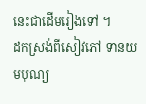នេះជាដើមរៀងទៅ ។
ដកស្រង់ពីសៀវភៅ ទានយមបុណ្យ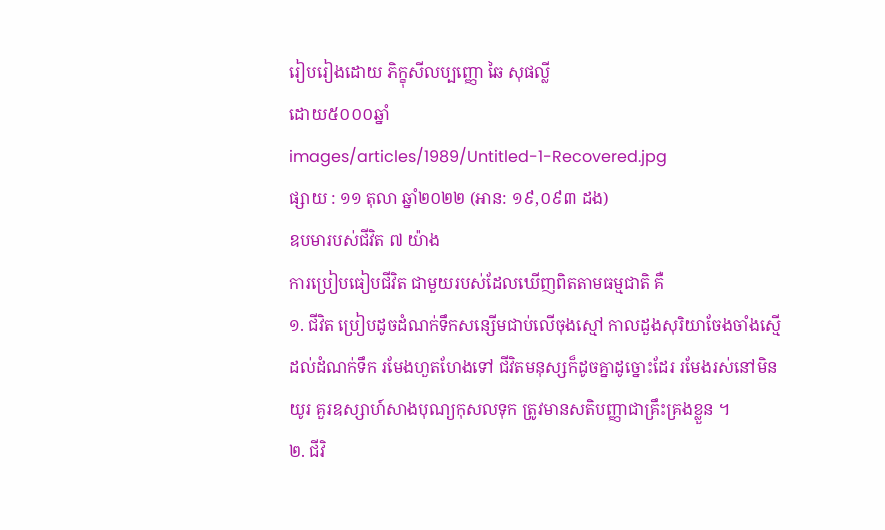រៀបរៀងដោយ ភិក្ខុសីលប្បញ្ញោ ឆៃ សុផល្លី
ដោយ៥០០០ឆ្នាំ
images/articles/1989/Untitled-1-Recovered.jpg
ផ្សាយ : ១១ តុលា ឆ្នាំ២០២២ (អាន: ១៩,០៩៣ ដង)
ឧបមារបស់ជីវិត ៧ យ៉ាង
ការប្រៀបធៀបជីវិត ជាមួយរបស់ដែលឃើញពិតតាមធម្មជាតិ គឺ
១. ជីវិត ប្រៀបដូចដំណក់ទឹកសន្សើមជាប់លើចុងស្មៅ កាលដួងសុរិយាចែងចាំងស្មើដល់ដំណក់ទឹក រមែងហួតហែងទៅ ជីវិតមនុស្សក៏ដូចគ្នាដូច្នោះដែរ រមែងរស់នៅមិនយូរ គួរឧស្សាហ៍សាងបុណ្យកុសលទុក ត្រូវមានសតិបញ្ញាជាគ្រឹះគ្រងខ្លួន ។
២. ជីវិ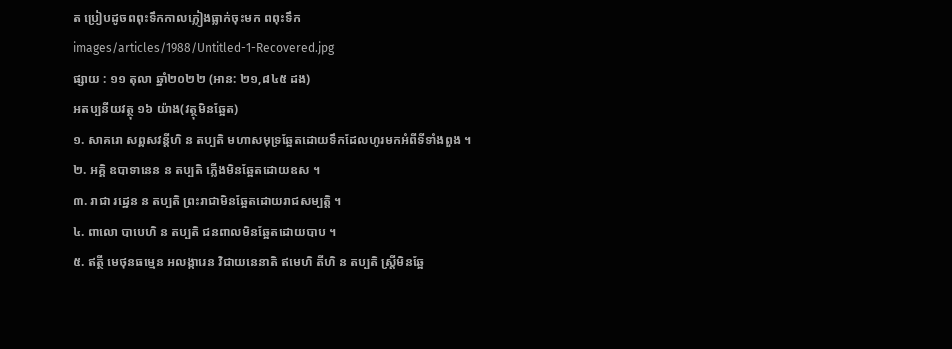ត ប្រៀបដូចពពុះទឹកកាលភ្លៀងធ្លាក់ចុះមក ពពុះទឹក
images/articles/1988/Untitled-1-Recovered.jpg
ផ្សាយ : ១១ តុលា ឆ្នាំ២០២២ (អាន: ២១,៨៤៥ ដង)
អតប្បនីយវត្ថុ ១៦ យ៉ាង(វត្ថុមិនឆ្អែត)
១. សាគរោ សព្ពសវន្តីហិ ន តប្បតិ មហាសមុទ្រឆ្អែតដោយទឹកដែលហូរមកអំពីទីទាំងពួង ។
២. អគ្គិ ឧបាទានេន ន តប្បតិ ភ្លើងមិនឆ្អែតដោយឧស ។
៣. រាជា រដ្ឋេន ន តប្បតិ ព្រះរាជាមិនឆ្អែតដោយរាជសម្បត្តិ ។
៤. ពាលោ បាបេហិ ន តប្បតិ ជនពាលមិនឆ្អែតដោយបាប ។
៥. ឥត្ថី មេថុនធម្មេន អលង្ការេន វិជាយនេនាតិ ឥមេហិ តីហិ ន តប្បតិ ស្ត្រីមិនឆ្អែ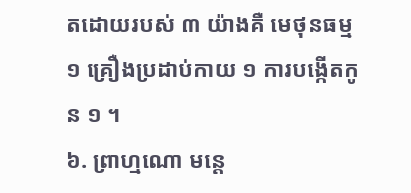តដោយរបស់ ៣ យ៉ាងគឺ មេថុនធម្ម ១ គ្រឿងប្រដាប់កាយ ១ ការបង្កើតកូន ១ ។
៦. ព្រាហ្មណោ មន្តេ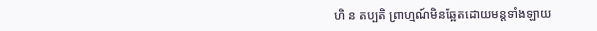ហិ ន តប្បតិ ព្រាហ្មណ៍មិនឆ្អែតដោយមន្តទាំងឡាយ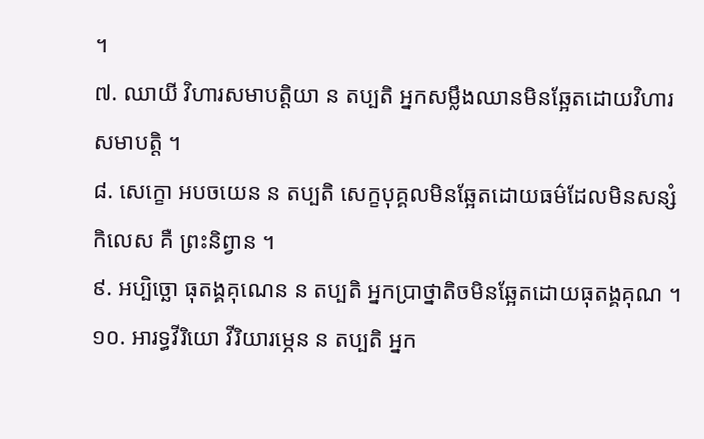។
៧. ឈាយី វិហារសមាបត្តិយា ន តប្បតិ អ្នកសម្លឹងឈានមិនឆ្អែតដោយវិហារសមាបត្តិ ។
៨. សេក្ខោ អបចយេន ន តប្បតិ សេក្ខបុគ្គលមិនឆ្អែតដោយធម៌ដែលមិនសន្សំកិលេស គឺ ព្រះនិព្វាន ។
៩. អប្បិច្ឆោ ធុតង្គគុណេន ន តប្បតិ អ្នកប្រាថ្នាតិចមិនឆ្អែតដោយធុតង្គគុណ ។
១០. អារទ្ធវីរិយោ វីរិយារម្ភេន ន តប្បតិ អ្នក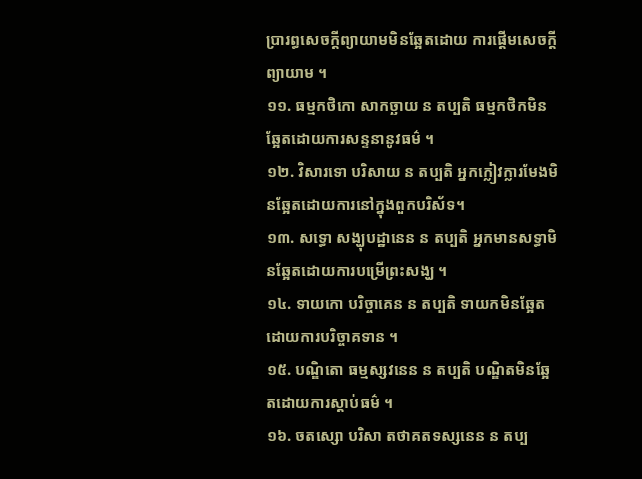ប្រារព្ធសេចក្ដីព្យាយាមមិនឆ្អែតដោយ ការផ្ដើមសេចក្ដីព្យាយាម ។
១១. ធម្មកថិកោ សាកច្ឆាយ ន តប្បតិ ធម្មកថិកមិនឆ្អែតដោយការសន្ទនានូវធម៌ ។
១២. វិសារទោ បរិសាយ ន តប្បតិ អ្នកក្លៀវក្លារមែងមិនឆ្អែតដោយការនៅក្នុងពួកបរិស័ទ។
១៣. សទ្ធោ សង្ឃុបដ្ឋានេន ន តប្បតិ អ្នកមានសទ្ធាមិនឆ្អែតដោយការបម្រើព្រះសង្ឃ ។
១៤. ទាយកោ បរិច្ចាគេន ន តប្បតិ ទាយកមិនឆ្អែតដោយការបរិច្ចាគទាន ។
១៥. បណ្ឌិតោ ធម្មស្សវនេន ន តប្បតិ បណ្ឌិតមិនឆ្អែតដោយការស្ដាប់ធម៌ ។
១៦. ចតស្សោ បរិសា តថាគតទស្សនេន ន តប្ប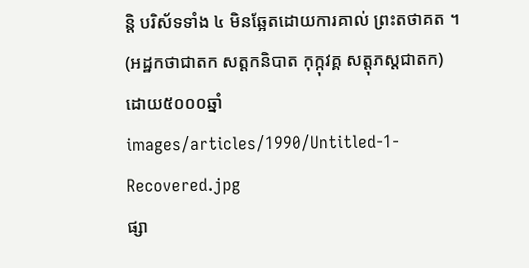ន្តិ បរិស័ទទាំង ៤ មិនឆ្អែតដោយការគាល់ ព្រះតថាគត ។
(អដ្ឋកថាជាតក សត្តកនិបាត កុក្កុវគ្គ សត្តុភស្តជាតក)
ដោយ៥០០០ឆ្នាំ
images/articles/1990/Untitled-1-Recovered.jpg
ផ្សា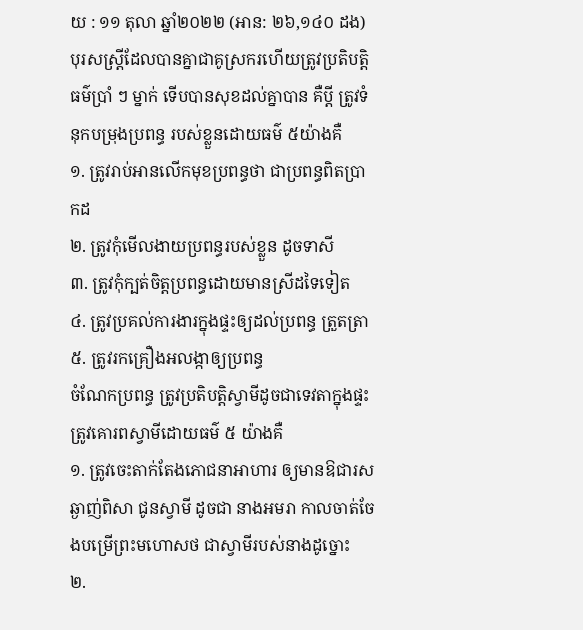យ : ១១ តុលា ឆ្នាំ២០២២ (អាន: ២៦,១៤០ ដង)
បុរសស្ត្រីដែលបានគ្នាជាគូស្រករហើយត្រូវប្រតិបត្តិធម៌ប្រាំ ៗ ម្នាក់ ទើបបានសុខដល់គ្នាបាន គឺប្តី ត្រូវទំនុកបម្រុងប្រពន្ធ របស់ខ្លួនដោយធម៌ ៥យ៉ាងគឺ
១. ត្រូវរាប់អានលើកមុខប្រពន្ធថា ជាប្រពន្ធពិតប្រាកដ
២. ត្រូវកុំមើលងាយប្រពន្ធរបស់ខ្លួន ដូចទាសី
៣. ត្រូវកុំក្បត់ចិត្តប្រពន្ធដោយមានស្រីដទៃទៀត
៤. ត្រូវប្រគល់ការងារក្នុងផ្ទះឲ្យដល់ប្រពន្ធ ត្រួតត្រា
៥. ត្រូវរកគ្រឿងអលង្កាឲ្យប្រពន្ធ
ចំណែកប្រពន្ធ ត្រូវប្រតិបត្តិស្វាមីដូចជាទេវតាក្នុងផ្ទះ ត្រូវគោរពស្វាមីដោយធម៌ ៥ យ៉ាងគឺ
១. ត្រូវចេះតាក់តែងភោជនាអាហារ ឲ្យមានឱជារសឆ្ងាញ់ពិសា ជូនស្វាមី ដូចជា នាងអមរា កាលចាត់ចែងបម្រើព្រះមហោសថ ជាស្វាមីរបស់នាងដូច្នោះ
២.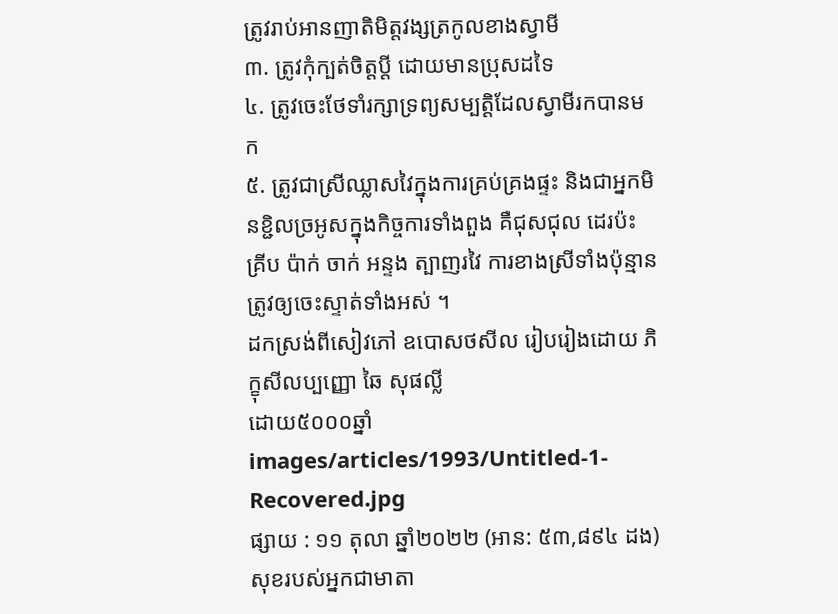ត្រូវរាប់អានញាតិមិត្តវង្សត្រកូលខាងស្វាមី
៣. ត្រូវកុំក្បត់ចិត្តប្តី ដោយមានប្រុសដទៃ
៤. ត្រូវចេះថែទាំរក្សាទ្រព្យសម្បត្តិដែលស្វាមីរកបានមក
៥. ត្រូវជាស្រីឈ្លាសវៃក្នុងការគ្រប់គ្រងផ្ទះ និងជាអ្នកមិនខ្ជិលច្រអូសក្នុងកិច្ចការទាំងពួង គឺជុសជុល ដេរប៉ះ គ្រីប ប៉ាក់ ចាក់ អន្ទង ត្បាញរវៃ ការខាងស្រីទាំងប៉ុន្មាន ត្រូវឲ្យចេះស្ទាត់ទាំងអស់ ។
ដកស្រង់ពីសៀវភៅ ឧបោសថសីល រៀបរៀងដោយ ភិក្ខុសីលប្បញ្ញោ ឆៃ សុផល្លី
ដោយ៥០០០ឆ្នាំ
images/articles/1993/Untitled-1-Recovered.jpg
ផ្សាយ : ១១ តុលា ឆ្នាំ២០២២ (អាន: ៥៣,៨៩៤ ដង)
សុខរបស់អ្នកជាមាតា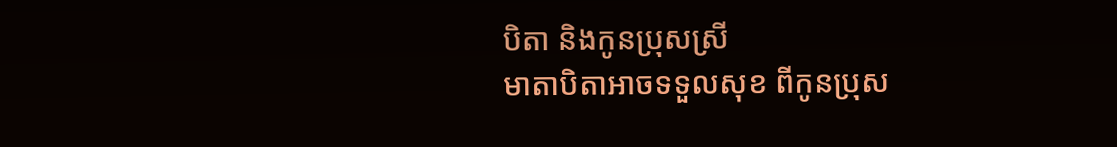បិតា និងកូនប្រុសស្រី
មាតាបិតាអាចទទួលសុខ ពីកូនប្រុស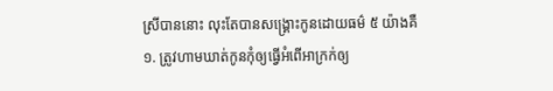ស្រីបាននោះ លុះតែបានសង្គ្រោះកូនដោយធម៌ ៥ យ៉ាងគឺ
១. ត្រូវហាមឃាត់កូនកុំឲ្យធ្វើអំពើអាក្រក់ឲ្យ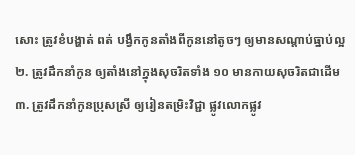សោះ ត្រូវខំបង្ហាត់ ពត់ បង្វឹកកូនតាំងពីកូននៅតូចៗ ឲ្យមានសណ្តាប់ធ្នាប់ល្អ
២. ត្រូវដឹកនាំកូន ឲ្យតាំងនៅក្នុងសុចរិតទាំង ១០ មានកាយសុចរិតជាដើម
៣. ត្រូវដឹកនាំកូនប្រុសស្រី ឲ្យរៀនតម្រិះវិជ្ជា ផ្លូវលោកផ្លូវ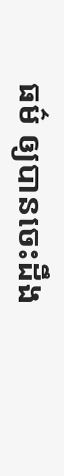ធម៌ ឲ្យបានចេះដឹង